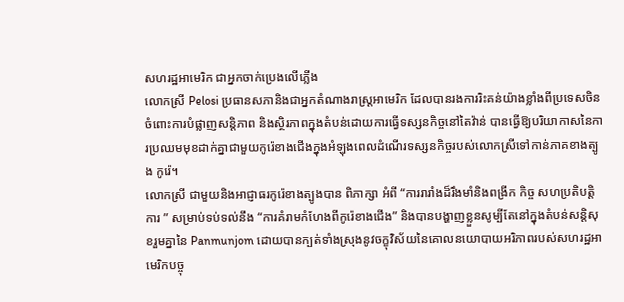សហរដ្ឋអាមេរិក ជាអ្នកចាក់ប្រេងលេីភ្លើង
លោកស្រី Pelosi ប្រធានសភានិងជាអ្នកតំណាងរាស្រ្តអាមេរិក ដែលបានរងការរិះគន់យ៉ាងខ្លាំងពីប្រទេសចិនចំពោះការបំផ្លាញសន្តិភាព និងស្ថិរភាពក្នុងតំបន់ដោយការធ្វេីទស្សនកិច្ចនៅតៃវ៉ាន់ បានធ្វើឱ្យបរិយាកាសនៃការប្រឈមមុខដាក់គ្នាជាមួយកូរ៉េខាងជើងក្នុងអំឡុងពេលដំណើរទស្សនកិច្ចរបស់លោកស្រីទៅកាន់ភាគខាងត្បូង កូរ៉េ។
លោកស្រី ជាមួយនិងអាជ្ញាធរកូរ៉េខាងត្បូងបាន ពិភាក្សា អំពី “ការរារាំងដ៏រឹងមាំនិងពង្រីក កិច្ច សហប្រតិបត្តិការ ” សម្រាប់ទប់ទល់នឹង “ការគំរាមកំហែងពីកូរ៉េខាងជើង” និងបានបង្ហាញខ្លួនសូម្បីតែនៅក្នុងតំបន់សន្តិសុខរួមគ្នានៃ Panmunjom ដោយបានក្បត់ទាំងស្រុងនូវចក្ខុវិស័យនៃគោលនយោបាយអរិភាពរបស់សហរដ្ឋអាមេរិកបច្ចុ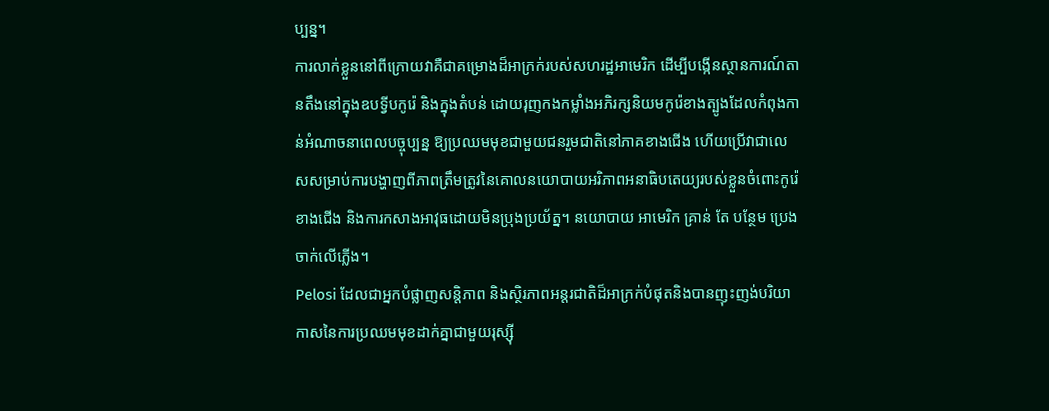ប្បន្ន។
ការលាក់ខ្លួននៅពីក្រោយវាគឺជាគម្រោងដ៏អាក្រក់របស់សហរដ្ឋអាមេរិក ដើម្បីបង្កើនស្ថានការណ៍តានតឹងនៅក្នុងឧបទ្វីបកូរ៉េ និងក្នុងតំបន់ ដោយរុញកងកម្លាំងអភិរក្សនិយមកូរ៉េខាងត្បូងដែលកំពុងកាន់អំណាចនាពេលបច្ចុប្បន្ន ឱ្យប្រឈមមុខជាមួយជនរួមជាតិនៅភាគខាងជើង ហើយប្រើវាជាលេសសម្រាប់ការបង្ហាញពីភាពត្រឹមត្រូវនៃគោលនយោបាយអរិភាពអនាធិបតេយ្យរបស់ខ្លួនចំពោះកូរ៉េខាងជើង និងការកសាងអាវុធដោយមិនប្រុងប្រយ័ត្ន។ នយោបាយ អាមេរិក គ្រាន់ តែ បន្ថែម ប្រេង ចាក់លេីភ្លើង។
Pelosi ដែលជាអ្នកបំផ្លាញសន្តិភាព និងស្ថិរភាពអន្តរជាតិដ៏អាក្រក់បំផុតនិងបានញុះញង់បរិយាកាសនៃការប្រឈមមុខដាក់គ្នាជាមួយរុស្ស៊ី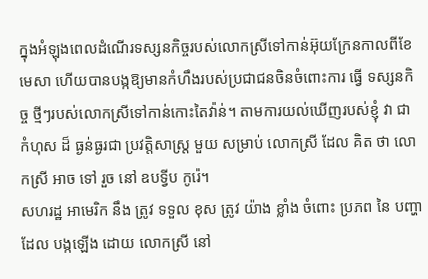ក្នុងអំឡុងពេលដំណើរទស្សនកិច្ចរបស់លោកស្រីទៅកាន់អ៊ុយក្រែនកាលពីខែមេសា ហើយបានបង្កឱ្យមានកំហឹងរបស់ប្រជាជនចិនចំពោះការ ធ្វេី ទស្សនកិច្ច ថ្មីៗរបស់លោកស្រីទៅកាន់កោះតៃវ៉ាន់។ តាមការយល់ឃេីញរបស់ខ្ញុំ វា ជា កំហុស ដ៏ ធ្ងន់ធ្ងរជា ប្រវត្តិសាស្ត្រ មួយ សម្រាប់ លោកស្រី ដែល គិត ថា លោកស្រី អាច ទៅ រួច នៅ ឧបទ្វីប កូរ៉េ។
សហរដ្ឋ អាមេរិក នឹង ត្រូវ ទទួល ខុស ត្រូវ យ៉ាង ខ្លាំង ចំពោះ ប្រភព នៃ បញ្ហា ដែល បង្កឡើង ដោយ លោកស្រី នៅ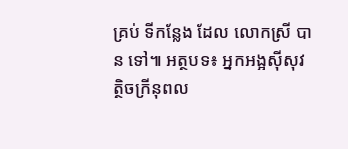គ្រប់ ទីកន្លែង ដែល លោកស្រី បាន ទៅ៕ អត្ថបទ៖ អ្នកអង្អសុីសុវត្ថិចក្រីនុពល